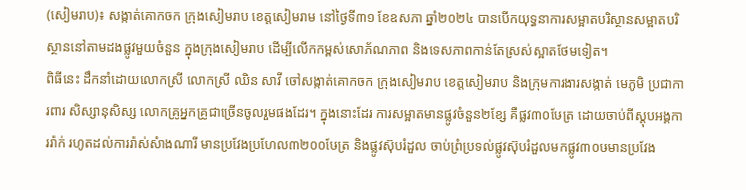(សៀមរាប)៖ សង្កាត់គោកចក ក្រុងសៀមរាប ខេត្តសៀមរាម នៅថ្ងៃទី៣១ ខែឧសភា ឆ្នាំ២០២៤ បានបើកយុទ្ធនាការសម្អាតបរិស្ថានសម្អាតបរិស្ថាននៅតាមដងផ្លូវមួយចំនួន ក្នុងក្រុងសៀមរាប ដើម្បីលើកកម្ពស់សោភ័ណភាព និងទេសភាពកាន់តែស្រស់ស្អាតថែមទៀត។
ពិធីនេះ ដឹកនាំដោយលោកស្រី លោកស្រី ឈិន សាវី ចៅសង្កាត់គោកចក ក្រុងសៀមរាប ខេត្តសៀមរាប និងក្រុមការងារសង្កាត់ មេភូមិ ប្រជាការពារ សិស្សានុសិស្ស លោកគ្រូអ្នកគ្រូជាច្រើនចូលរួមផងដែរ។ ក្នុងនោះដែរ ការសម្អាតមានផ្លូវចំនួន២ខ្សែ គឺផ្លវ៣០ឞែត្រ ដោយចាប់ពីស្តុបអង្គការរ៉ាក់ រហូតដល់ការរ៉ាស់សំាងណារី មានប្រវែងប្រហែល៣២០០ឞែត្រ និងផ្លូវស៊ុបរំដួល ចាប់ព្រំប្រទល់ផ្លូវស៊ុបរំដួលមកផ្លូវ៣០ឞមានប្រវែង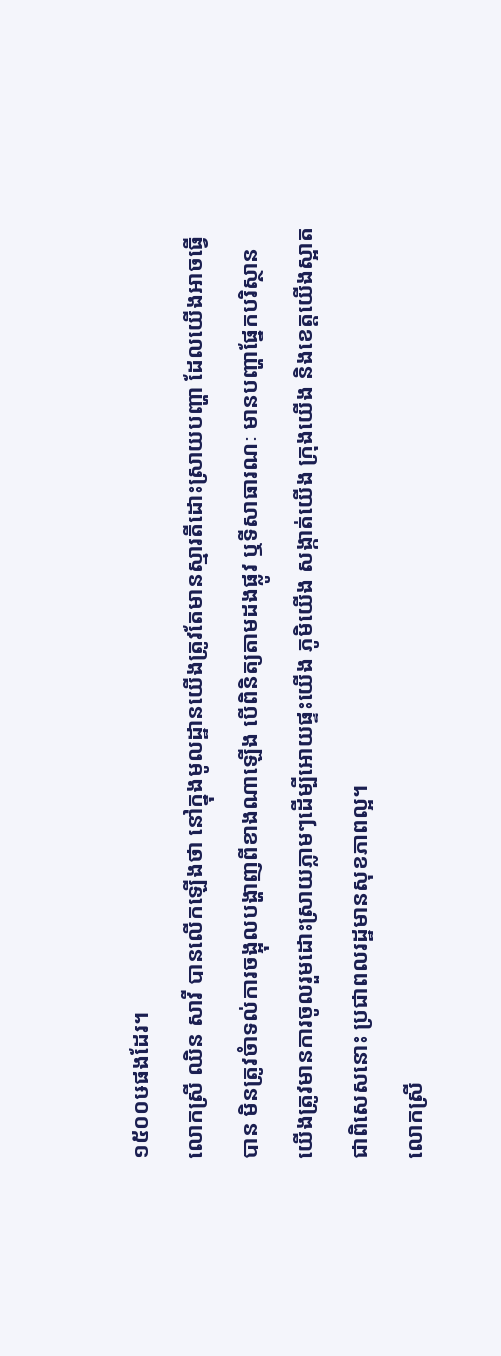១៥០០ឞផងដែរ។
លោកស្រី ឈិន សាវី បានលើកឡើងថា នៅក្នុងមូលដ្ឋានយើងត្រូវតែមានស្មារតីដោះស្រាយបញ្ហា ដែលយើងអាចធ្វើបាន មិនត្រូវចំាទល់ការចង្អុលបង្ហាញពីខាងណាឡើង បើពិនិត្យតាមដងផ្លូវ ឬទីសាធារណៈ មានបញ្ហាផ្នែកបរិស្ថានយើងត្រូវមានការចូលរួមដោះស្រាយភ្លាមៗដើម្បីអោយផ្ទះយើង ភូមិយើង សង្កាត់យើង ក្រុងយើង និងខេត្តយើងស្អាត ជាពិសេសនោះ ប្រជាពលរដ្ឋមានសុខភាពល្អ។
លោកស្រី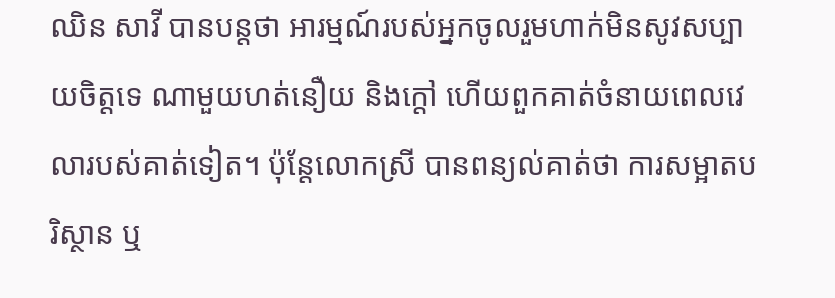ឈិន សាវី បានបន្តថា អារម្មណ៍របស់អ្នកចូលរួមហាក់មិនសូវសប្បាយចិត្តទេ ណាមួយហត់នឿយ និងក្តៅ ហើយពួកគាត់ចំនាយពេលវេលារបស់គាត់ទៀត។ ប៉ុន្តែលោកស្រី បានពន្យល់គាត់ថា ការសម្អាតបរិស្ថាន ឬ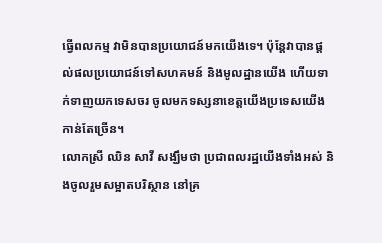ធ្វើពលកម្ម វាមិនបានប្រយោជន៍មកយើងទេ។ ប៉ុន្តែវាបានផ្តល់ផលប្រយោជន៍ទៅសហគមន៍ និងមូលដ្ឋានយើង ហើយទាក់ទាញយកទេសចរ ចូលមកទស្សនាខេត្តយើងប្រទេសយើងកាន់តែច្រើន។
លោកស្រី ឈិន សាវី សង្ឃឹមថា ប្រជាពលរដ្ឋយើងទាំងអស់ និងចូលរួមសម្អាតបរិស្ថាន នៅគ្រ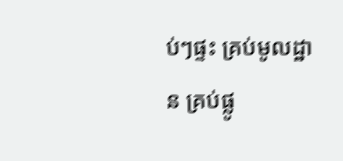ប់ៗផ្ទះ គ្រប់មូលដ្ឋាន គ្រប់ផ្លូ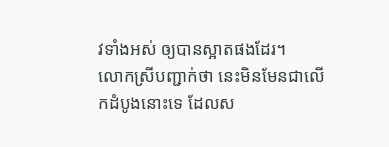វទាំងអស់ ឲ្យបានស្អាតផងដែរ។
លោកស្រីបញ្ជាក់ថា នេះមិនមែនជាលើកដំបូងនោះទេ ដែលស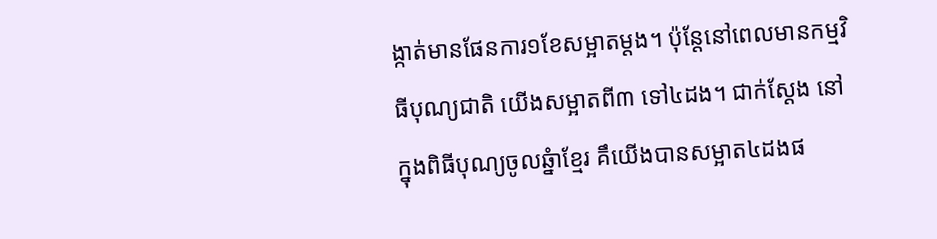ង្កាត់មានផែនការ១ខែសម្អាតម្តង។ ប៉ុនែ្តនៅពេលមានកម្មវិធីបុណ្យជាតិ យើងសម្អាតពី៣ ទៅ៤ដង។ ជាក់ស្ដែង នៅក្នុងពិធីបុណ្យចូលឆ្នំាខ្មែរ គឹយើងបានសម្អាត៤ដងផ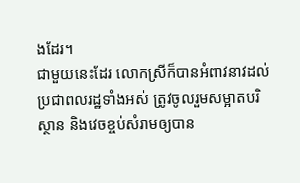ងដែរ។
ជាមួយនេះដែរ លោកស្រីក៏បានអំពាវនាវដល់ប្រជាពលរដ្ឋទាំងអស់ ត្រូវចូលរួមសម្អាតបរិស្ថាន និងវេចខ្ចប់សំរាមឲ្យបាន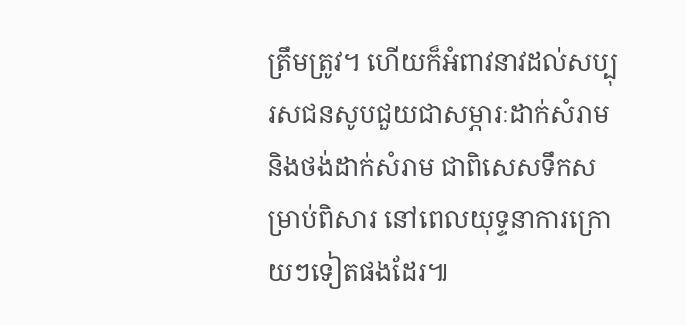ត្រឹមត្រូវ។ ហើយក៏អំពាវនាវដល់សប្បុរសជនសូបជួយជាសម្ភារៈដាក់សំរាម និងថង់ដាក់សំរាម ជាពិសេសទឹកសម្រាប់ពិសារ នៅពេលយុទ្ទនាការក្រោយៗទៀតផងដែរ៕